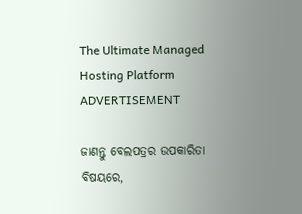The Ultimate Managed Hosting Platform
ADVERTISEMENT

ଜାଣନ୍ତୁ ବେଲପତ୍ରର ଉପକାରିତା ବିଷୟରେ,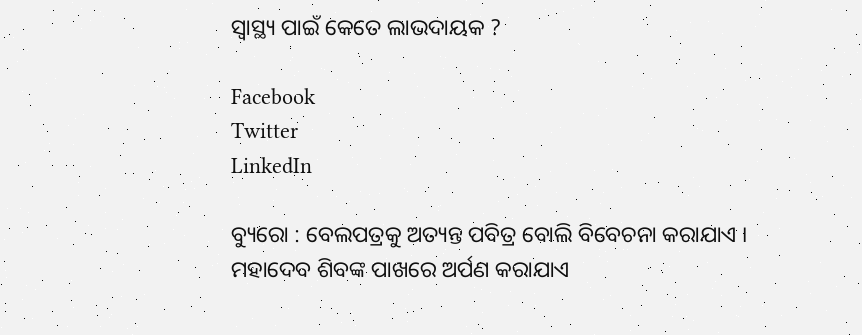ସ୍ୱାସ୍ଥ୍ୟ ପାଇଁ କେତେ ଲାଭଦାୟକ ?

Facebook
Twitter
LinkedIn

ବ୍ୟୁରୋ : ବେଲପତ୍ରକୁ ଅତ୍ୟନ୍ତ ପବିତ୍ର ବୋଲି ବିବେଚନା କରାଯାଏ । ମହାଦେବ ଶିବଙ୍କ ପାଖରେ ଅର୍ପଣ କରାଯାଏ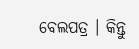ବେଲପତ୍ର । କିନ୍ତୁ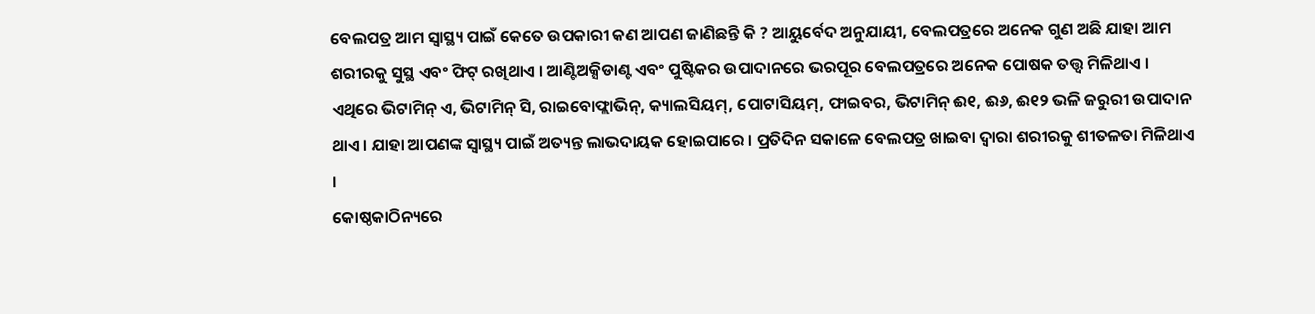ବେଲପତ୍ର ଆମ ସ୍ୱାସ୍ଥ୍ୟ ପାଇଁ କେତେ ଉପକାରୀ କଣ ଆପଣ ଜାଣିଛନ୍ତି କି ? ଆୟୁର୍ବେଦ ଅନୁଯାୟୀ, ବେଲପତ୍ରରେ ଅନେକ ଗୁଣ ଅଛି ଯାହା ଆମ ଶରୀରକୁ ସୁସ୍ଥ ଏବଂ ଫିଟ୍ ରଖିଥାଏ । ଆଣ୍ଟିଅକ୍ସିଡାଣ୍ଟ ଏବଂ ପୁଷ୍ଟିକର ଉପାଦାନରେ ଭରପୂର ବେଲପତ୍ରରେ ଅନେକ ପୋଷକ ତତ୍ତ୍ୱ ମିଳିଥାଏ । ଏଥିରେ ଭିଟାମିନ୍ ଏ, ଭିଟାମିନ୍ ସି, ରାଇବୋଫ୍ଲାଭିନ୍, କ୍ୟାଲସିୟମ୍, ପୋଟାସିୟମ୍, ଫାଇବର, ଭିଟାମିନ୍ ଈ୧, ଈ୬, ଈ୧୨ ଭଳି ଜରୁରୀ ଉପାଦାନ ଥାଏ । ଯାହା ଆପଣଙ୍କ ସ୍ୱାସ୍ଥ୍ୟ ପାଇଁ ଅତ୍ୟନ୍ତ ଲାଭଦାୟକ ହୋଇପାରେ । ପ୍ରତିଦିନ ସକାଳେ ବେଲପତ୍ର ଖାଇବା ଦ୍ୱାରା ଶରୀରକୁ ଶୀତଳତା ମିଳିଥାଏ ।
କୋଷ୍ଠକାଠିନ୍ୟରେ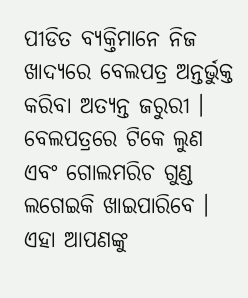ପୀଡିତ ବ୍ୟକ୍ତିମାନେ ନିଜ ଖାଦ୍ୟରେ ବେଲପତ୍ର ଅନ୍ତର୍ଭୁକ୍ତ କରିବା ଅତ୍ୟନ୍ତ ଜରୁରୀ । ବେଲପତ୍ରରେ ଟିକେ ଲୁଣ ଏବଂ ଗୋଲମରିଚ ଗୁଣ୍ଡ ଲଗେଇକି ଖାଇପାରିବେ । ଏହା ଆପଣଙ୍କୁ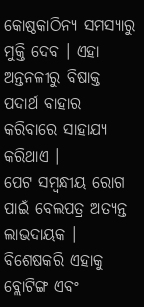କୋଷ୍ଠକାଠିନ୍ୟ ସମସ୍ୟାରୁ ମୁକ୍ତି ଦେବ । ଏହା ଅନ୍ତନଳୀରୁ ବିଷାକ୍ତ ପଦାର୍ଥ ବାହାର କରିବାରେ ସାହାଯ୍ୟ କରିଥାଏ ।
ପେଟ ସମ୍ବନ୍ଧୀୟ ରୋଗ ପାଇଁ ବେଲପତ୍ର ଅତ୍ୟନ୍ତ ଲାଭଦାୟକ । ବିଶେଷକରି ଏହାକୁ ବ୍ଲୋଟିଙ୍ଗ ଏବଂ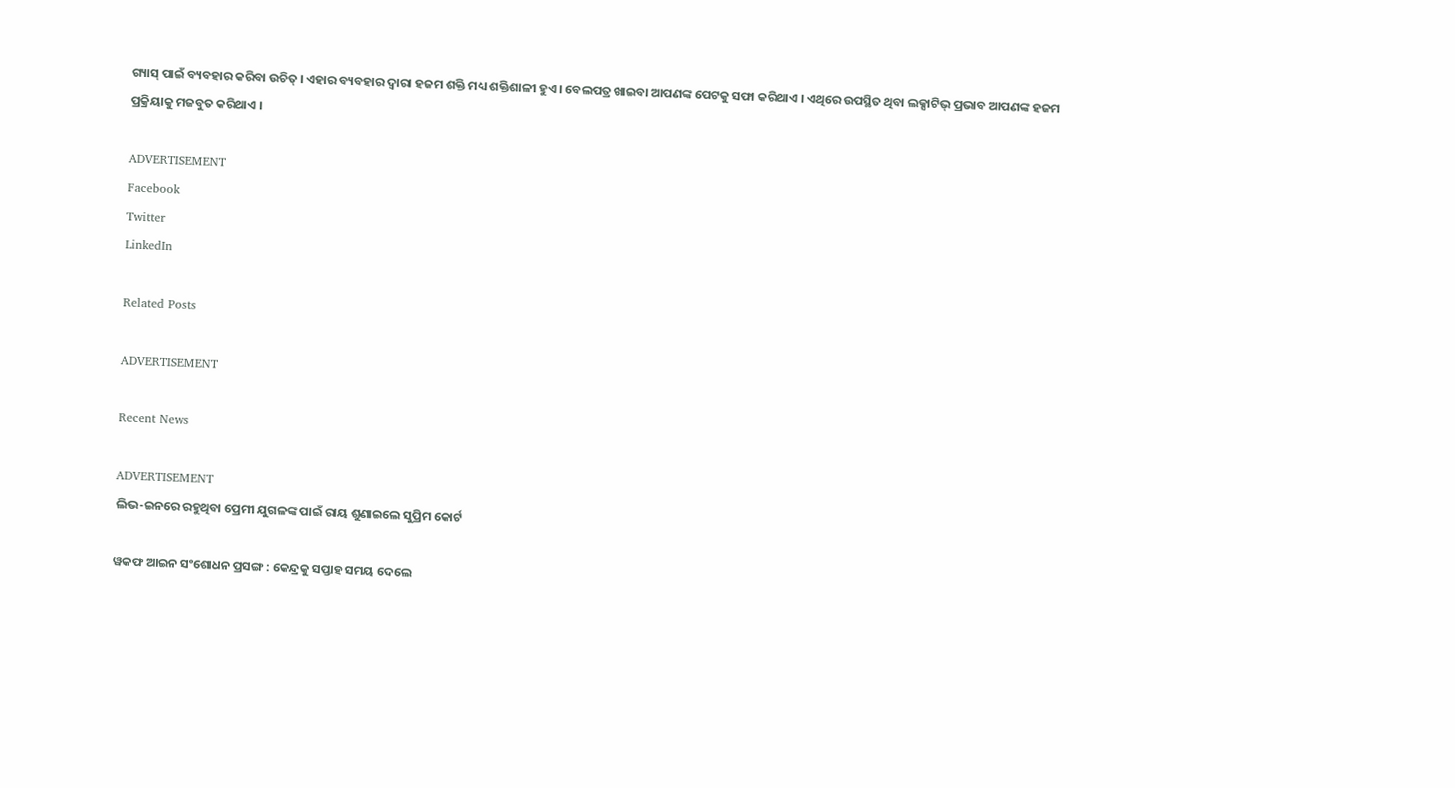ଗ୍ୟାସ୍ ପାଇଁ ବ୍ୟବହାର କରିବା ଉଚିତ୍ । ଏହାର ବ୍ୟବହାର ଦ୍ୱାରା ହଜମ ଶକ୍ତି ମଧ୍ୟ ଶକ୍ତିଶାଳୀ ହୁଏ । ବେଲପତ୍ର ଖାଇବା ଆପଣଙ୍କ ପେଟକୁ ସଫା କରିଥାଏ । ଏଥିରେ ଉପସ୍ଥିତ ଥିବା ଲକ୍ସାଟିଭ୍ ପ୍ରଭାବ ଆପଣଙ୍କ ହଜମ ପ୍ରକ୍ରିୟାକୁ ମଜବୁତ କରିଥାଏ ।

ADVERTISEMENT
Facebook
Twitter
LinkedIn

Related Posts

ADVERTISEMENT

Recent News

ADVERTISEMENT
ଲିଭ-ଇନରେ ରହୁଥିବା ପ୍ରେମୀ ଯୁଗଳଙ୍କ ପାଇଁ ରାୟ ଶୁଣାଇଲେ ସୁପ୍ରିମ କୋର୍ଟ

ୱକଫ ଆଇନ ସଂଶୋଧନ ପ୍ରସଙ୍ଗ : କେନ୍ଦ୍ରକୁ ସପ୍ତାହ ସମୟ ଦେଲେ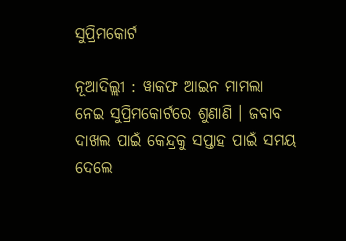ସୁପ୍ରିମକୋର୍ଟ

ନୂଆଦିଲ୍ଲୀ : ୱାକଫ ଆଇନ ମାମଲା ନେଇ ସୁପ୍ରିମକୋର୍ଟରେ ଶୁଣାଣି । ଜବାବ ଦାଖଲ ପାଇଁ କେନ୍ଦ୍ରକୁ ସପ୍ତାହ ପାଇଁ ସମୟ ଦେଲେ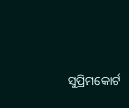ସୁପ୍ରିମକୋର୍ଟ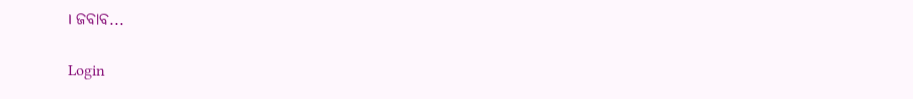। ଜବାବ...

Login